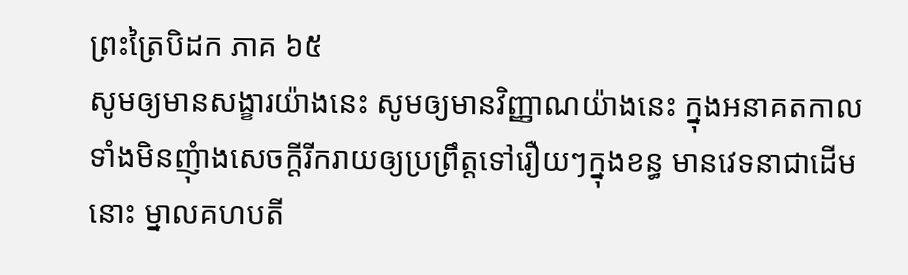ព្រះត្រៃបិដក ភាគ ៦៥
សូមឲ្យមានសង្ខារយ៉ាងនេះ សូមឲ្យមានវិញ្ញាណយ៉ាងនេះ ក្នុងអនាគតកាល ទាំងមិនញុំាងសេចក្តីរីករាយឲ្យប្រព្រឹត្តទៅរឿយៗក្នុងខន្ធ មានវេទនាជាដើមនោះ ម្នាលគហបតី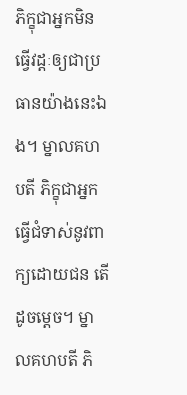ភិក្ខុជាអ្នកមិនធ្វើវដ្តៈឲ្យជាប្រធានយ៉ាងនេះឯង។ ម្នាលគហបតី ភិក្ខុជាអ្នកធ្វើជំទាស់នូវពាក្យដោយជន តើដូចម្តេច។ ម្នាលគហបតី ភិ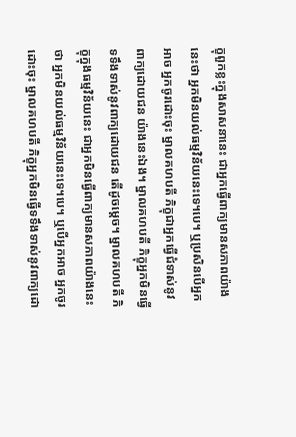ក្ខុពួកខ្លះក្នុងសាសនានេះ ជាអ្នកធ្វើពាក្យមានសភាពយ៉ាងនេះថា អ្នកមិនយល់ធម្មវិន័យនេះទេ។បេ។ ឬប្រសិនបើអ្នកអាច អ្នកចូរដោះចុះ ម្នាលគហបតី ភិក្ខុជាអ្នកធ្វើជំទាស់នូវពាក្យដោយជន យ៉ាងនេះឯង។ ម្នាលគហបតី ភិក្ខុអ្នកមិនធ្វើទទឹងទាស់នូវពាក្យដោយជន តើដូចម្តេច។ ម្នាលគហបតី ភិក្ខុក្នុងធម្មវិន័យនេះ ជាអ្នកមិនធ្វើពាក្យមានសភាពយ៉ាងនេះថា អ្នកមិនយល់ធម្មវិន័យនេះទេ។បេ។ ឬបើអ្នកអាច អ្នកចូរដោះចុះ ម្នាលគហបតី ភិក្ខុអ្នកមិនធ្វើទទឹងទាស់នូវពាក្យដោ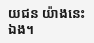យជន យ៉ាងនេះឯង។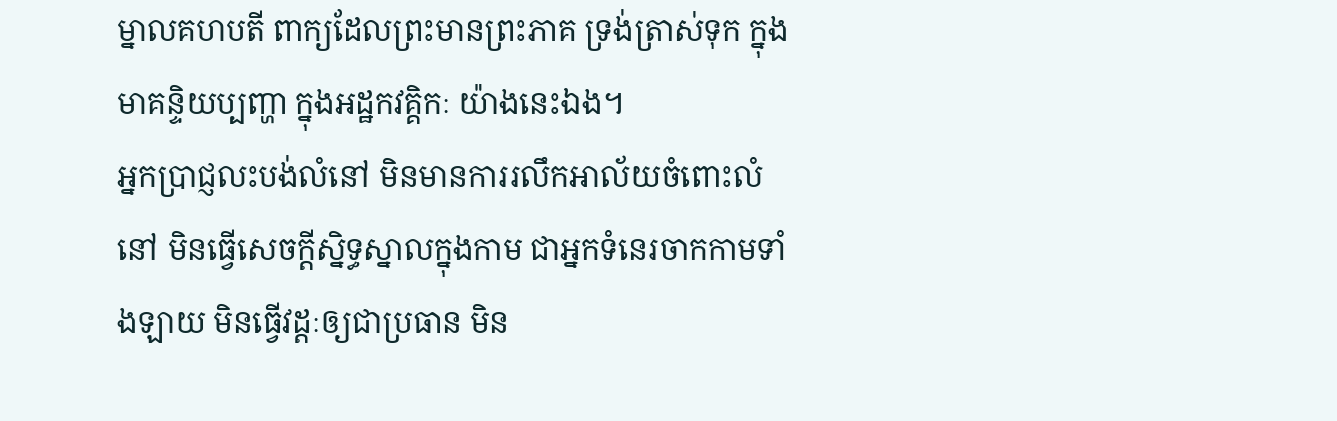ម្នាលគហបតី ពាក្យដែលព្រះមានព្រះភាគ ទ្រង់ត្រាស់ទុក ក្នុងមាគន្ទិយប្បញ្ហា ក្នុងអដ្ឋកវគ្គិកៈ យ៉ាងនេះឯង។
អ្នកប្រាជ្ញលះបង់លំនៅ មិនមានការរលឹកអាល័យចំពោះលំនៅ មិនធ្វើសេចក្តីស្និទ្ធស្នាលក្នុងកាម ជាអ្នកទំនេរចាកកាមទាំងឡាយ មិនធ្វើវដ្តៈឲ្យជាប្រធាន មិន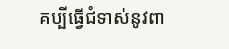គប្បីធ្វើជំទាស់នូវពា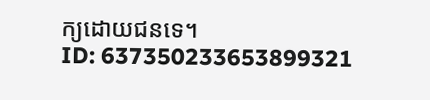ក្យដោយជនទេ។
ID: 637350233653899321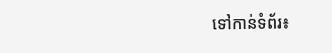ទៅកាន់ទំព័រ៖